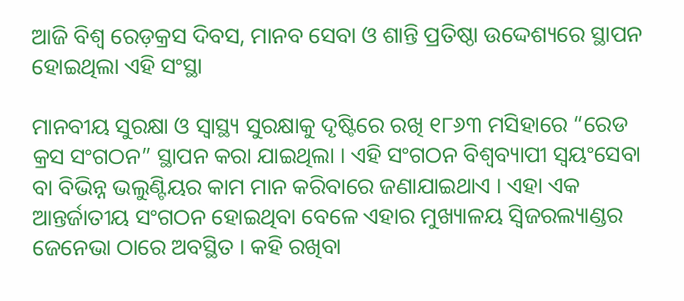ଆଜି ବିଶ୍ୱ ରେଡ଼କ୍ରସ ଦିବସ, ମାନବ ସେବା ଓ ଶାନ୍ତି ପ୍ରତିଷ୍ଠା ଉଦ୍ଦେଶ୍ୟରେ ସ୍ଥାପନ ହୋଇଥିଲା ଏହି ସଂସ୍ଥା

ମାନବୀୟ ସୁରକ୍ଷା ଓ ସ୍ୱାସ୍ଥ୍ୟ ସୁରକ୍ଷାକୁ ଦୃଷ୍ଟିରେ ରଖି ୧୮୬୩ ମସିହାରେ “ରେଡ କ୍ରସ ସଂଗଠନ” ସ୍ଥାପନ କରା ଯାଇଥିଲା । ଏହି ସଂଗଠନ ବିଶ୍ଵବ୍ୟାପୀ ସ୍ଵୟଂସେବା ବା ବିଭିନ୍ନ ଭଲୁଣ୍ଟିୟର କାମ ମାନ କରିବାରେ ଜଣାଯାଇଥାଏ । ଏହା ଏକ ଆନ୍ତର୍ଜାତୀୟ ସଂଗଠନ ହୋଇଥିବା ବେଳେ ଏହାର ମୁଖ୍ୟାଳୟ ସ୍ୱିଜରଲ୍ୟାଣ୍ଡର ଜେନେଭା ଠାରେ ଅବସ୍ଥିତ । କହି ରଖିବା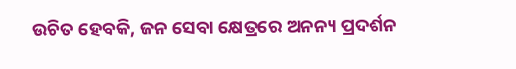ଉଚିତ ହେବକି, ଜନ ସେବା କ୍ଷେତ୍ରରେ ଅନନ୍ୟ ପ୍ରଦର୍ଶନ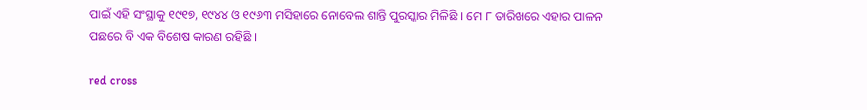ପାଇଁ ଏହି ସଂସ୍ଥାକୁ ୧୯୧୭, ୧୯୪୪ ଓ ୧୯୬୩ ମସିହାରେ ନୋବେଲ ଶାନ୍ତି ପୁରସ୍କାର ମିଳିଛି । ମେ ୮ ତାରିଖରେ ଏହାର ପାଳନ ପଛରେ ବି ଏକ ବିଶେଷ କାରଣ ରହିଛି ।

red cross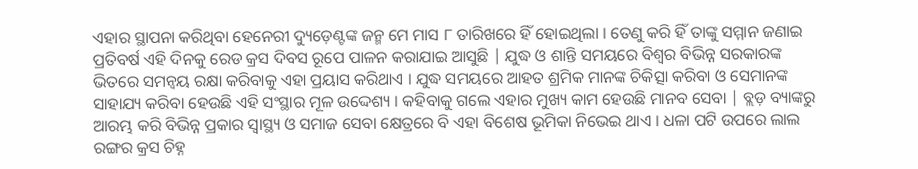ଏହାର ସ୍ଥାପନା କରିଥିବା ହେନେରୀ ଦ୍ୟୁଡ଼େଣ୍ଟଙ୍କ ଜନ୍ମ ମେ ମାସ ୮ ତାରିଖରେ ହିଁ ହୋଇଥିଲା । ତେଣୁ କରି ହିଁ ତାଙ୍କୁ ସମ୍ମାନ ଜଣାଇ ପ୍ରତିବର୍ଷ ଏହି ଦିନକୁ ରେଡ କ୍ରସ ଦିବସ ରୂପେ ପାଳନ କରାଯାଇ ଆସୁଛି | ଯୁଦ୍ଧ ଓ ଶାନ୍ତି ସମୟରେ ବିଶ୍ଵର ବିଭିନ୍ନ ସରକାରଙ୍କ ଭିତରେ ସମନ୍ଵୟ ରକ୍ଷା କରିବାକୁ ଏହା ପ୍ରୟାସ କରିଥାଏ । ଯୁଦ୍ଧ ସମୟରେ ଆହତ ଶ୍ରମିକ ମାନଙ୍କ ଚିକିତ୍ସା କରିବା ଓ ସେମାନଙ୍କ ସାହାଯ୍ୟ କରିବା ହେଉଛି ଏହି ସଂସ୍ଥାର ମୂଳ ଉଦ୍ଦେଶ୍ୟ । କହିବାକୁ ଗଲେ ଏହାର ମୁଖ୍ୟ କାମ ହେଉଛି ମାନବ ସେବା | ବ୍ଲଡ଼ ବ୍ୟାଙ୍କରୁ ଆରମ୍ଭ କରି ବିଭିନ୍ନ ପ୍ରକାର ସ୍ୱାସ୍ଥ୍ୟ ଓ ସମାଜ ସେବା କ୍ଷେତ୍ରରେ ବି ଏହା ବିଶେଷ ଭୂମିକା ନିଭେଇ ଥାଏ । ଧଳା ପଟି ଉପରେ ଲାଲ ରଙ୍ଗର କ୍ରସ ଚିହ୍ନ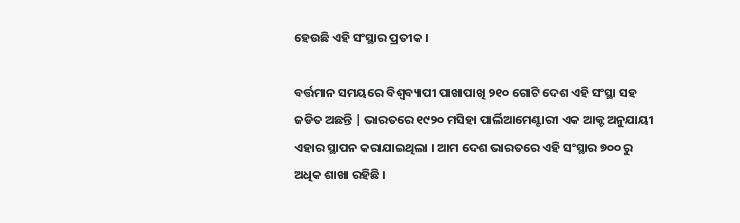ହେଉଛି ଏହି ସଂସ୍ଥାର ପ୍ରତୀକ ।

ବର୍ତ୍ତମାନ ସମୟରେ ବିଶ୍ୱବ୍ୟାପୀ ପାଖାପାଖି ୨୧୦ ଗୋଟି ଦେଶ ଏହି ସଂସ୍ଥା ସହ ଜଡିତ ଅଛନ୍ତି | ଭାରତରେ ୧୯୨୦ ମସିହା ପାର୍ଲିଆମେଣ୍ଟାରୀ ଏକ ଆକ୍ଟ ଅନୁଯାୟୀ ଏହାର ସ୍ଥାପନ କରାଯାଇଥିଲା । ଆମ ଦେଶ ଭାରତରେ ଏହି ସଂସ୍ଥାର ୭୦୦ ରୁ ଅଧିକ ଶାଖା ରହିଛି ।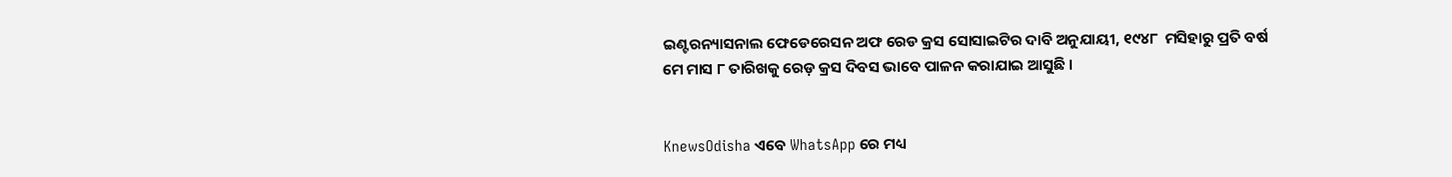ଇଣ୍ଟରନ୍ୟାସନାଲ ଫେଡେରେସନ ଅଫ ରେଡ କ୍ରସ ସୋସାଇଟିର ଦାବି ଅନୁଯାୟୀ, ୧୯୪୮  ମସିହାରୁ ପ୍ରତି ବର୍ଷ ମେ ମାସ ୮ ତାରିଖକୁ ରେଡ଼ କ୍ରସ ଦିବସ ଭାବେ ପାଳନ କରାଯାଇ ଆସୁଛି ।


KnewsOdisha ଏବେ WhatsApp ରେ ମଧ୍ୟ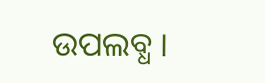ଉପଲବ୍ଧ ।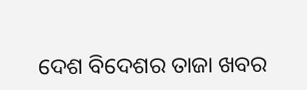ଦେଶ ବିଦେଶର ତାଜା ଖବର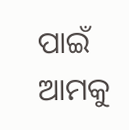ପାଇଁ ଆମକୁ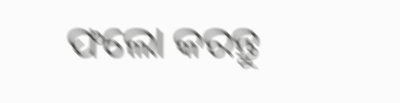ଫଲୋ କରନ୍ତୁ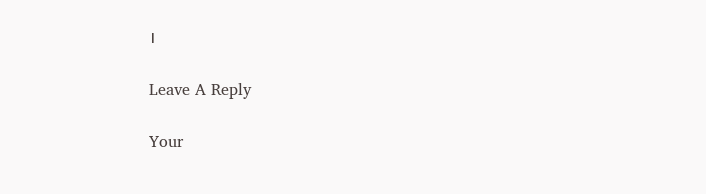।

Leave A Reply

Your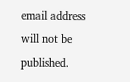email address will not be published.